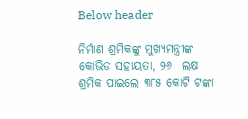Below header

ନିର୍ମାଣ ଶ୍ରମିକଙ୍କୁ ମୁଖ୍ୟମନ୍ତ୍ରୀଙ୍କ କୋଭିଡ ସହାୟତା, ୨୬  ଲକ୍ଷ ଶ୍ରମିକ ପାଇଲେ ୩୮୫ କୋଟି ଟଙ୍କା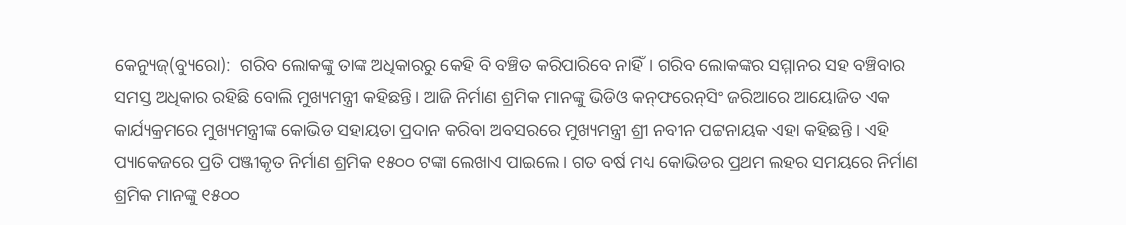କେନ୍ୟୁଜ୍(ବ୍ୟୁରୋ):  ଗରିବ ଲୋକଙ୍କୁ ତାଙ୍କ ଅଧିକାରରୁ କେହି ବି ବଞ୍ଚିତ କରିପାରିବେ ନାହିଁ। ଗରିବ ଲୋକଙ୍କର ସମ୍ମାନର ସହ ବଞ୍ଚିବାର ସମସ୍ତ ଅଧିକାର ରହିଛି ବୋଲି ମୁଖ୍ୟମନ୍ତ୍ରୀ କହିଛନ୍ତି। ଆଜି ନିର୍ମାଣ ଶ୍ରମିକ ମାନଙ୍କୁ ଭିଡିଓ କନ୍‌ଫରେନ୍‌ସିଂ ଜରିଆରେ ଆୟୋଜିତ ଏକ କାର୍ଯ୍ୟକ୍ରମରେ ମୁଖ୍ୟମନ୍ତ୍ରୀଙ୍କ କୋଭିଡ ସହାୟତା ପ୍ରଦାନ କରିବା ଅବସରରେ ମୁଖ୍ୟମନ୍ତ୍ରୀ ଶ୍ରୀ ନବୀନ ପଟ୍ଟନାୟକ ଏହା କହିଛନ୍ତି । ଏହି ପ୍ୟାକେଜରେ ପ୍ରତି ପଞ୍ଜୀକୃତ ନିର୍ମାଣ ଶ୍ରମିକ ୧୫୦୦ ଟଙ୍କା ଲେଖାଏ ପାଇଲେ। ଗତ ବର୍ଷ ମଧ୍ୟ କୋଭିଡର ପ୍ରଥମ ଲହର ସମୟରେ ନିର୍ମାଣ ଶ୍ରମିକ ମାନଙ୍କୁ ୧୫୦୦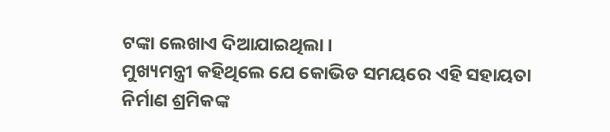ଟଙ୍କା ଲେଖାଏ ଦିଆଯାଇଥିଲା ।
ମୁଖ୍ୟମନ୍ତ୍ରୀ କହିଥିଲେ ଯେ କୋଭିଡ ସମୟରେ ଏହି ସହାୟତା ନିର୍ମାଣ ଶ୍ରମିକଙ୍କ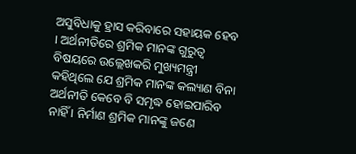ଅସୁବିଧାକୁ ହ୍ରାସ କରିବାରେ ସହାୟକ ହେବ । ଅର୍ଥନୀତିରେ ଶ୍ରମିକ ମାନଙ୍କ ଗୁରୁତ୍ବ ବିଷୟରେ ଉଲ୍ଲେଖକରି ମୁଖ୍ୟମନ୍ତ୍ରୀ କହିଥିଲେ ଯେ ଶ୍ରମିକ ମାନଙ୍କ କଲ୍ୟାଣ ବିନା ଅର୍ଥନୀତି କେବେ ବି ସମୃଦ୍ଧ ହୋଇପାରିବ ନାହିଁ । ନିର୍ମାଣ ଶ୍ରମିକ ମାନଙ୍କୁ ଜଣେ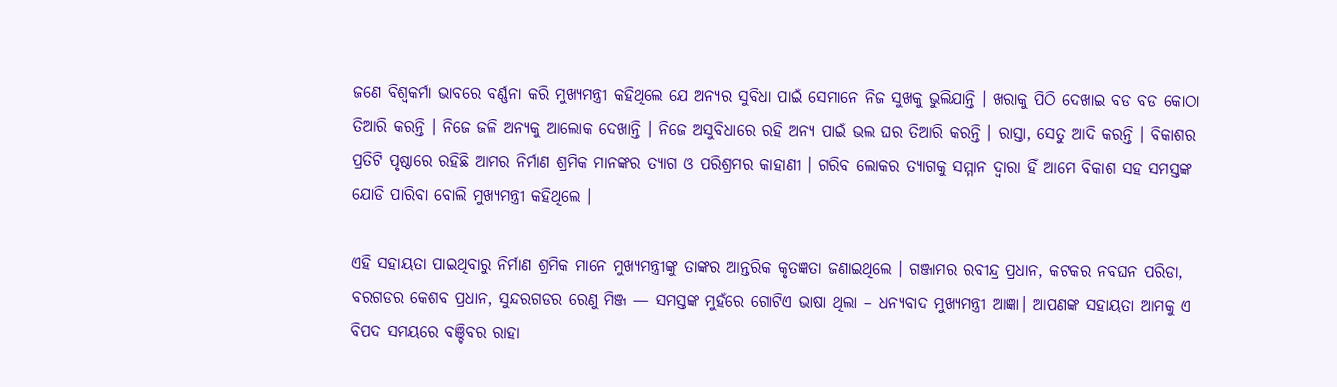ଜଣେ ବିଶ୍ବକର୍ମା ଭାବରେ ବର୍ଣ୍ଣନା କରି ମୁଖ୍ୟମନ୍ତ୍ରୀ କହିଥିଲେ ଯେ ଅନ୍ୟର ସୁବିଧା ପାଇଁ ସେମାନେ ନିଜ ସୁଖକୁ ଭୁଲିଯାନ୍ତି । ଖରାକୁ ପିଠି ଦେଖାଇ ବଡ ବଡ କୋଠା ତିଆରି କରନ୍ତି । ନିଜେ ଜଳି ଅନ୍ୟକୁ ଆଲୋକ ଦେଖାନ୍ତି । ନିଜେ ଅସୁବିଧାରେ ରହି ଅନ୍ୟ ପାଇଁ ଭଲ ଘର ତିଆରି କରନ୍ତି । ରାସ୍ତା, ସେତୁ ଆଦି କରନ୍ତି । ବିକାଶର ପ୍ରତିଟି ପୃଷ୍ଠାରେ ରହିଛି ଆମର ନିର୍ମାଣ ଶ୍ରମିକ ମାନଙ୍କର ତ୍ୟାଗ ଓ ପରିଶ୍ରମର କାହାଣୀ । ଗରିବ ଲୋକର ତ୍ୟାଗକୁ ସମ୍ମାନ ଦ୍ବାରା ହିଁ ଆମେ ବିକାଶ ସହ ସମସ୍ତଙ୍କ ଯୋଡି ପାରିବା ବୋଲି ମୁଖ୍ୟମନ୍ତ୍ରୀ କହିଥିଲେ ।

ଏହି ସହାୟତା ପାଇଥିବାରୁ ନିର୍ମାଣ ଶ୍ରମିକ ମାନେ ମୁଖ୍ୟମନ୍ତ୍ରୀଙ୍କୁ ତାଙ୍କର ଆନ୍ତରିକ କୃତଜ୍ଞତା ଜଣାଇଥିଲେ । ଗଞ୍ଜାମର ରବୀନ୍ଦ୍ର ପ୍ରଧାନ, କଟକର ନବଘନ ପରିଡା, ବରଗଡର କେଶବ ପ୍ରଧାନ, ସୁନ୍ଦରଗଡର ରେଣୁ ମିଞ୍ଜ — ସମସ୍ତଙ୍କ ମୁହଁରେ ଗୋଟିଏ ଭାଷା ଥିଲା – ଧନ୍ୟବାଦ ମୁଖ୍ୟମନ୍ତ୍ରୀ ଆଜ୍ଞା। ଆପଣଙ୍କ ସହାୟତା ଆମକୁ ଏ ବିପଦ ସମୟରେ ବଞ୍ଚିବର ରାହା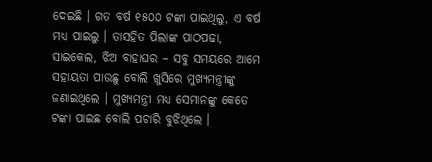ଦେଇଛି । ଗତ ବର୍ଷ ୧୫୦୦ ଟଙ୍କା ପାଇଥିଲୁ, ଏ ବର୍ଷ ମଧ୍ୟ ପାଇଲୁ । ତାସହିତ ପିଲାଙ୍କ ପାଠପଢା, ସାଇକେଲ, ଝିଅ ବାହାଘର – ସବୁ ସମୟରେ ଆମେ ସହାୟତା ପାଉଛୁ ବୋଲି ଖୁସିରେ ମୁଖ୍ୟମନ୍ତ୍ରୀଙ୍କୁ ଜଣାଇଥିଲେ । ମୁଖ୍ୟମନ୍ତ୍ରୀ ମଧ୍ୟ ସେମାନଙ୍କୁ କେତେ ଟଙ୍କା ପାଇଛ ବୋଲି ପଚାରି ବୁଝିଥିଲେ ।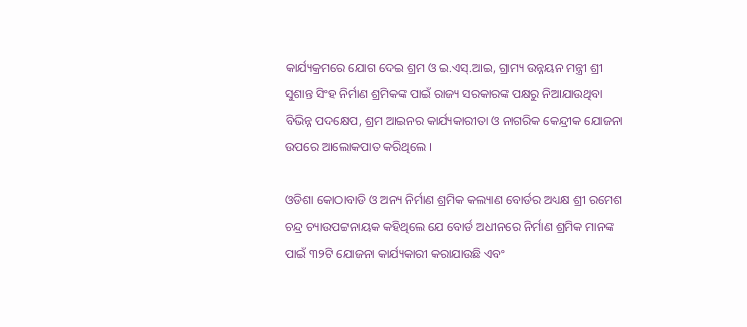କାର୍ଯ୍ୟକ୍ରମରେ ଯୋଗ ଦେଇ ଶ୍ରମ ଓ ଇ.ଏସ୍‌.ଆଇ, ଗ୍ରାମ୍ୟ ଉନ୍ନୟନ ମନ୍ତ୍ରୀ ଶ୍ରୀ ସୁଶାନ୍ତ ସିଂହ ନିର୍ମାଣ ଶ୍ରମିକଙ୍କ ପାଇଁ ରାଜ୍ୟ ସରକାରଙ୍କ ପକ୍ଷରୁ ନିଆଯାଉଥିବା ବିଭିନ୍ନ ପଦକ୍ଷେପ, ଶ୍ରମ ଆଇନର କାର୍ଯ୍ୟକାରୀତା ଓ ନାଗରିକ କେନ୍ଦ୍ରୀକ ଯୋଜନା ଉପରେ ଆଲୋକପାତ କରିଥିଲେ ।

ଓଡିଶା କୋଠାବାଡି ଓ ଅନ୍ୟ ନିର୍ମାଣ ଶ୍ରମିକ କଲ୍ୟାଣ ବୋର୍ଡର ଅଧ୍ୟକ୍ଷ ଶ୍ରୀ ରମେଶ ଚନ୍ଦ୍ର ଚ୍ୟାଉପଟ୍ଟନାୟକ କହିଥିଲେ ଯେ ବୋର୍ଡ ଅଧୀନରେ ନିର୍ମାଣ ଶ୍ରମିକ ମାନଙ୍କ ପାଇଁ ୩୨ଟି ଯୋଜନା କାର୍ଯ୍ୟକାରୀ କରାଯାଉଛି ଏବଂ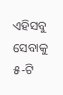ଏହିସବୁ ସେବାକୁ ୫-ଟି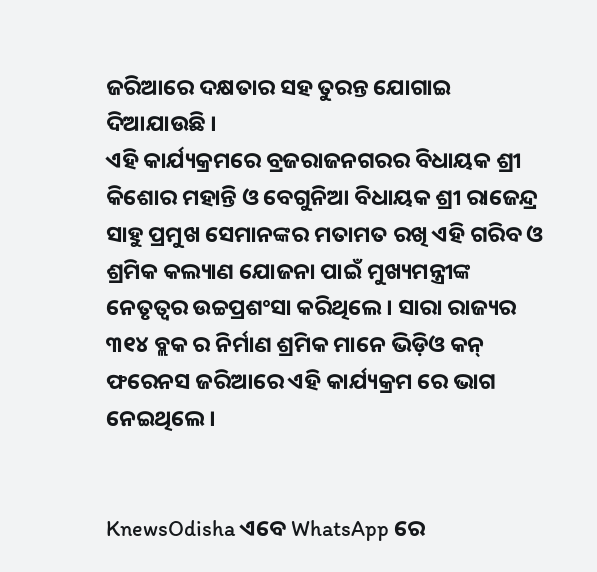ଜରିଆରେ ଦକ୍ଷତାର ସହ ତୁରନ୍ତ ଯୋଗାଇ ଦିଆଯାଉଛି ।
ଏହି କାର୍ଯ୍ୟକ୍ରମରେ ବ୍ରଜରାଜନଗରର ବିଧାୟକ ଶ୍ରୀ କିଶୋର ମହାନ୍ତି ଓ ବେଗୁନିଆ ବିଧାୟକ ଶ୍ରୀ ରାଜେନ୍ଦ୍ର ସାହୁ ପ୍ରମୁଖ ସେମାନଙ୍କର ମତାମତ ରଖି ଏହି ଗରିବ ଓ ଶ୍ରମିକ କଲ୍ୟାଣ ଯୋଜନା ପାଇଁ ମୁଖ୍ୟମନ୍ତ୍ରୀଙ୍କ ନେତୃତ୍ବର ଉଚ୍ଚପ୍ରଶଂସା କରିଥିଲେ । ସାରା ରାଜ୍ୟର ୩୧୪ ବ୍ଲକ ର ନିର୍ମାଣ ଶ୍ରମିକ ମାନେ ଭିଡ଼ିଓ କନ୍ ଫରେନସ ଜରିଆରେ ଏହି କାର୍ଯ୍ୟକ୍ରମ ରେ ଭାଗ ନେଇଥିଲେ ।


KnewsOdisha ଏବେ WhatsApp ରେ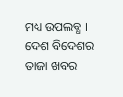ମଧ୍ୟ ଉପଲବ୍ଧ । ଦେଶ ବିଦେଶର ତାଜା ଖବର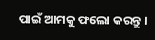ପାଇଁ ଆମକୁ ଫଲୋ କରନ୍ତୁ ।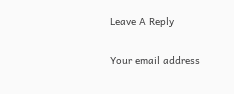Leave A Reply

Your email address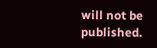will not be published.